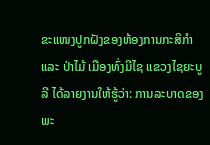ຂະແໜງປູກຝັງຂອງຫ້ອງການກະສິກໍາ ແລະ ປ່າໄມ້ ເມືອງທົ່ງມີໄຊ ແຂວງໄຊຍະບູລີ ໄດ້ລາຍງານໃຫ້ຮູ້ວ່າ: ການລະບາດຂອງພະ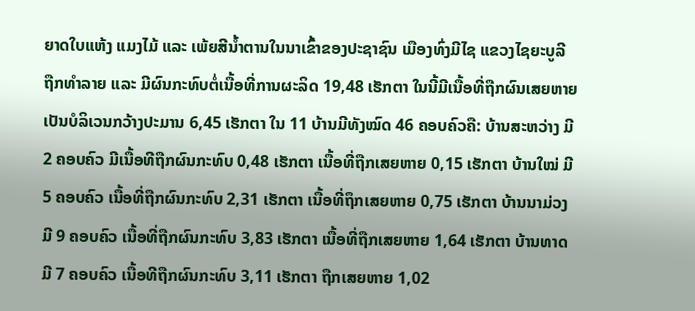ຍາດໃບແຫ້ງ ແມງໄມ້ ແລະ ເພ້ຍສີນ້ຳຕານໃນນາເຂົ້າຂອງປະຊາຊົນ ເມືອງທົ່ງມີໄຊ ແຂວງໄຊຍະບູລີ ຖືກທຳລາຍ ແລະ ມີຜົນກະທົບຕໍ່ເນື້ອທີ່ການຜະລິດ 19,48 ເຮັກຕາ ໃນນີ້ມີເນື້ອທີ່ຖືກຜົນເສຍຫາຍເປັນບໍລິເວນກວ້າງປະມານ 6,45 ເຮັກຕາ ໃນ 11 ບ້ານມີທັງໝົດ 46 ຄອບຄົວຄື: ບ້ານສະຫວ່າງ ມີ 2 ຄອບຄົວ ມີເນື້ອທີຖືກຜົນກະທົບ 0,48 ເຮັກຕາ ເນື້ອທີ່ຖືກເສຍຫາຍ 0,15 ເຮັກຕາ ບ້ານໃໝ່ ມີ 5 ຄອບຄົວ ເນື້ອທີ່ຖືກຜົນກະທົບ 2,31 ເຮັກຕາ ເນື້ອທີ່ຖຶກເສຍຫາຍ 0,75 ເຮັກຕາ ບ້ານນາມ່ວງມີ 9 ຄອບຄົວ ເນື້ອທີ່ຖືກຜົນກະທົບ 3,83 ເຮັກຕາ ເນື້ອທີ່ຖືກເສຍຫາຍ 1,64 ເຮັກຕາ ບ້ານທາດ ມີ 7 ຄອບຄົວ ເນື້ອທີຖືກຜົນກະທົບ 3,11 ເຮັກຕາ ຖືກເສຍຫາຍ 1,02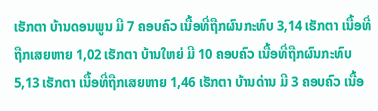ເຮັກຕາ ບ້ານດອນພູນ ມີ 7 ຄອບຄົວ ເນື້ອທີ່ຖືກຜົນກະທົບ 3,14 ເຮັກຕາ ເນື້ອທີ່ຖືກເສຍຫາຍ 1,02 ເຮັກຕາ ບ້ານໃຫຍ່ ມີ 10 ຄອບຄົວ ເນື້ອທີ່ຖືກຜົນກະທົບ 5,13 ເຮັກຕາ ເນື້ອທີ່ຖືກເສຍຫາຍ 1,46 ເຮັກຕາ ບ້ານດ່ານ ມີ 3 ຄອບຄົວ ເນື້ອ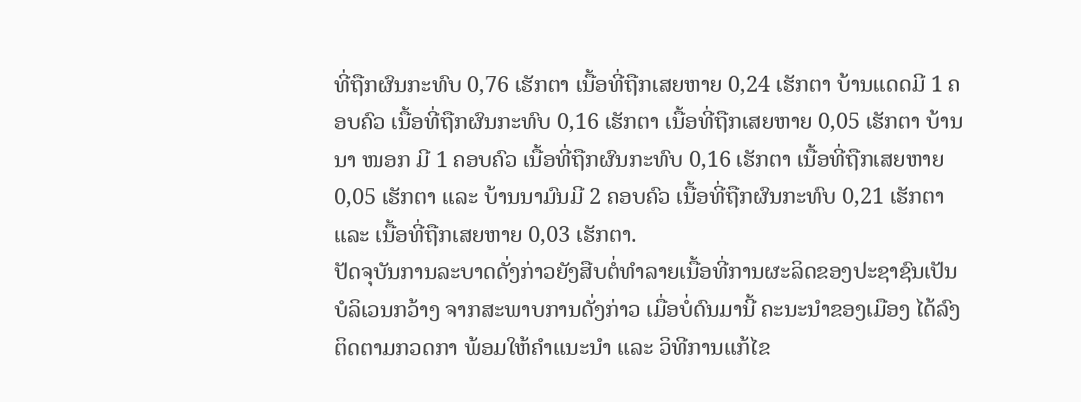ທີ່ຖືກຜົນກະທົບ 0,76 ເຮັກຕາ ເນື້ອທີ່ຖືກເສຍຫາຍ 0,24 ເຮັກຕາ ບ້ານແດດມີ 1 ຄອບຄົວ ເນື້ອທີ່ຖືກຜົນກະທົບ 0,16 ເຮັກຕາ ເນື້ອທີ່ຖືກເສຍຫາຍ 0,05 ເຮັກຕາ ບ້ານນາ ໜອກ ມີ 1 ຄອບຄົວ ເນື້ອທີ່ຖືກຜົນກະທົບ 0,16 ເຮັກຕາ ເນື້ອທີ່ຖືກເສຍຫາຍ 0,05 ເຮັກຕາ ແລະ ບ້ານນາມົນມີ 2 ຄອບຄົວ ເນື້ອທີ່ຖືກຜົນກະທົບ 0,21 ເຮັກຕາ ແລະ ເນື້ອທີ່ຖືກເສຍຫາຍ 0,03 ເຮັກຕາ.
ປັດຈຸບັນການລະບາດດັ່ງກ່າວຍັງສືບຕໍ່ທຳລາຍເນື້ອທີ່ການຜະລິດຂອງປະຊາຊົນເປັນບໍລິເວນກວ້າງ ຈາກສະພາບການດັ່ງກ່າວ ເມື່ອບໍ່ດົນມານີ້ ຄະນະນຳຂອງເມືອງ ໄດ້ລົງຕິດຕາມກວດກາ ພ້ອມໃຫ້ຄຳແນະນຳ ແລະ ວິທີການແກ້ໄຂ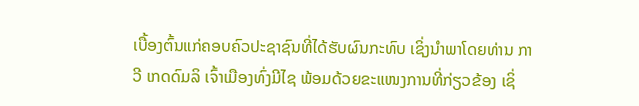ເບື້ອງຕົ້ນແກ່ຄອບຄົວປະຊາຊົນທີ່ໄດ້ຮັບຜົນກະທົບ ເຊິ່ງນຳພາໂດຍທ່ານ ກາວີ ເກດດົມລິ ເຈົ້າເມືອງທົ່ງມີໄຊ ພ້ອມດ້ວຍຂະແໜງການທີ່ກ່ຽວຂ້ອງ ເຊິ່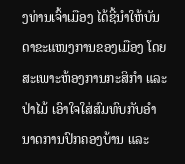ງທ່ານເຈົ້າເມືອງ ໄດ້ຊີ້ນຳໃຫ້ບັນດາຂະແໜງການຂອງເມືອງ ໂດຍສະເພາະຫ້ອງການກະສິກຳ ແລະ ປ່າໄມ້ ເອົາໃຈໃສ່ສົມທົບກັບອໍານາດການປົກຄອງບ້ານ ແລະ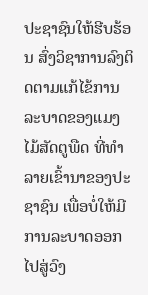ປະຊາຊົນໃຫ້ຮີບຮ້ອນ ສົ່ງວິຊາການລົງຕິດຕາມແກ້ໄຂ້ການລະບາດຂອງແມງໄມ້ສັດຕູພືດ ທີ່ທຳລາຍເຂົ້ານາຂອງປະຊາຊົນ ເພື່ອບໍ່ໃຫ້ມີການລະບາດອອກໄປສູ່ວົງ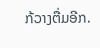ກ້ວາງຕື່ມອີກ.